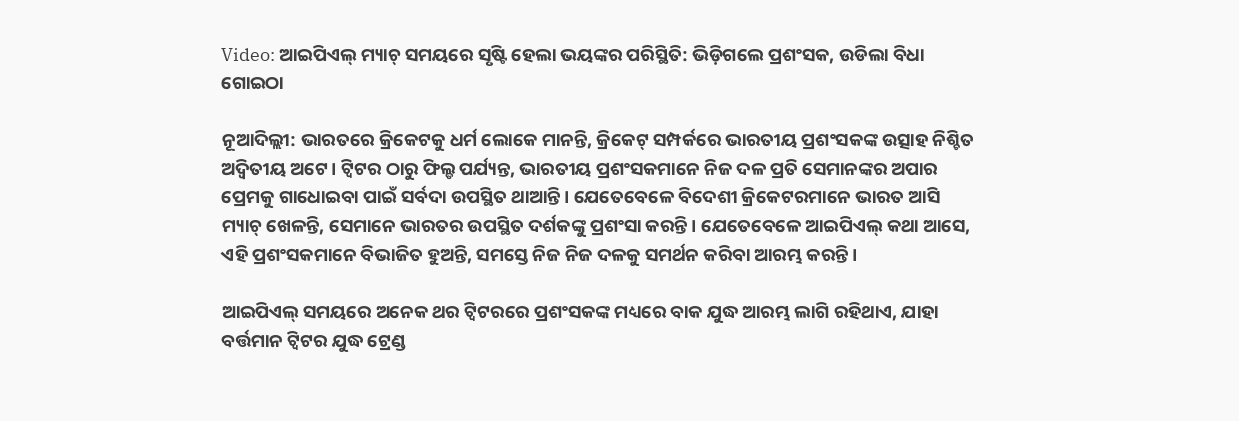Video: ଆଇପିଏଲ୍ ମ୍ୟାଚ୍ ସମୟରେ ସୃଷ୍ଟି ହେଲା ଭୟଙ୍କର ପରିସ୍ଥିତି: ଭିଡ଼ିଗଲେ ପ୍ରଶଂସକ, ଉଡିଲା ବିଧା ଗୋଇଠା

ନୂଆଦିଲ୍ଲୀ: ଭାରତରେ କ୍ରିକେଟକୁ ଧର୍ମ ଲୋକେ ମାନନ୍ତି, କ୍ରିକେଟ୍ ସମ୍ପର୍କରେ ଭାରତୀୟ ପ୍ରଶଂସକଙ୍କ ଉତ୍ସାହ ନିଶ୍ଚିତ ଅଦ୍ୱିତୀୟ ଅଟେ। ଟ୍ୱିଟର ଠାରୁ ଫିଲ୍ଡ ପର୍ଯ୍ୟନ୍ତ, ଭାରତୀୟ ପ୍ରଶଂସକମାନେ ନିଜ ଦଳ ପ୍ରତି ସେମାନଙ୍କର ଅପାର ପ୍ରେମକୁ ଗାଧୋଇବା ପାଇଁ ସର୍ବଦା ଉପସ୍ଥିତ ଥାଆନ୍ତି। ଯେତେବେଳେ ବିଦେଶୀ କ୍ରିକେଟରମାନେ ଭାରତ ଆସି ମ୍ୟାଚ୍ ଖେଳନ୍ତି, ସେମାନେ ଭାରତର ଉପସ୍ଥିତ ଦର୍ଶକଙ୍କୁ ପ୍ରଶଂସା କରନ୍ତି। ଯେତେବେଳେ ଆଇପିଏଲ୍ କଥା ଆସେ, ଏହି ପ୍ରଶଂସକମାନେ ବିଭାଜିତ ହୁଅନ୍ତି, ସମସ୍ତେ ନିଜ ନିଜ ଦଳକୁ ସମର୍ଥନ କରିବା ଆରମ୍ଭ କରନ୍ତି।

ଆଇପିଏଲ୍ ସମୟରେ ଅନେକ ଥର ଟ୍ୱିଟରରେ ପ୍ରଶଂସକଙ୍କ ମଧ୍ୟରେ ବାକ ଯୁଦ୍ଧ ଆରମ୍ଭ ଲାଗି ରହିଥାଏ, ଯାହା ବର୍ତ୍ତମାନ ଟ୍ୱିଟର ଯୁଦ୍ଧ ଟ୍ରେଣ୍ଡ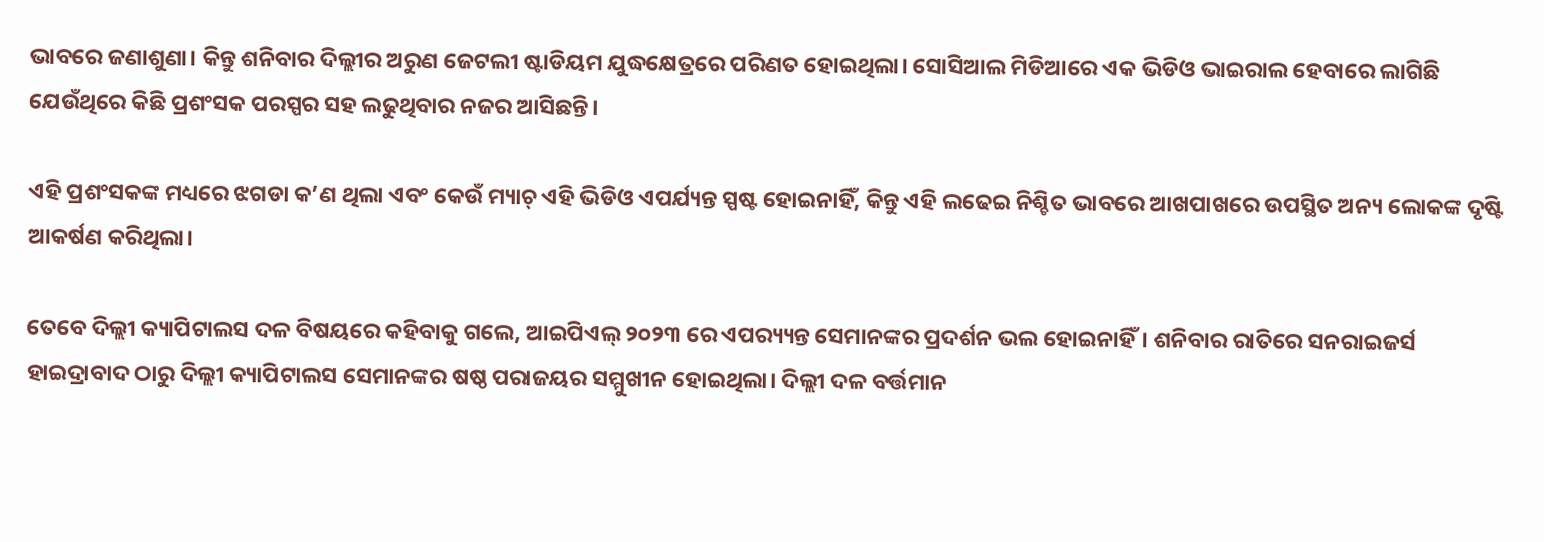ଭାବରେ ଜଣାଶୁଣା। କିନ୍ତୁ ଶନିବାର ଦିଲ୍ଲୀର ଅରୁଣ ଜେଟଲୀ ଷ୍ଟାଡିୟମ ଯୁଦ୍ଧକ୍ଷେତ୍ରରେ ପରିଣତ ହୋଇଥିଲା। ସୋସିଆଲ ମିଡିଆରେ ଏକ ଭିଡିଓ ଭାଇରାଲ ହେବାରେ ଲାଗିଛି ଯେଉଁଥିରେ କିଛି ପ୍ରଶଂସକ ପରସ୍ପର ସହ ଲଢୁଥିବାର ନଜର ଆସିଛନ୍ତି।

ଏହି ପ୍ରଶଂସକଙ୍କ ମଧ୍ୟରେ ଝଗଡା କ’ଣ ଥିଲା ଏବଂ କେଉଁ ମ୍ୟାଚ୍ ଏହି ଭିଡିଓ ଏପର୍ଯ୍ୟନ୍ତ ସ୍ପଷ୍ଟ ହୋଇନାହିଁ, କିନ୍ତୁ ଏହି ଲଢେଇ ନିଶ୍ଚିତ ଭାବରେ ଆଖପାଖରେ ଉପସ୍ଥିତ ଅନ୍ୟ ଲୋକଙ୍କ ଦୃଷ୍ଟି ଆକର୍ଷଣ କରିଥିଲା।

ତେବେ ଦିଲ୍ଲୀ କ୍ୟାପିଟାଲସ ଦଳ ବିଷୟରେ କହିବାକୁ ଗଲେ, ଆଇପିଏଲ୍ ୨୦୨୩ ରେ ଏପର‌୍ୟ୍ୟନ୍ତ ସେମାନଙ୍କର ପ୍ରଦର୍ଶନ ଭଲ ହୋଇନାହିଁ। ଶନିବାର ରାତିରେ ସନରାଇଜର୍ସ ହାଇଦ୍ରାବାଦ ଠାରୁ ଦିଲ୍ଲୀ କ୍ୟାପିଟାଲସ ସେମାନଙ୍କର ଷଷ୍ଠ ପରାଜୟର ସମ୍ମୁଖୀନ ହୋଇଥିଲା। ଦିଲ୍ଲୀ ଦଳ ବର୍ତ୍ତମାନ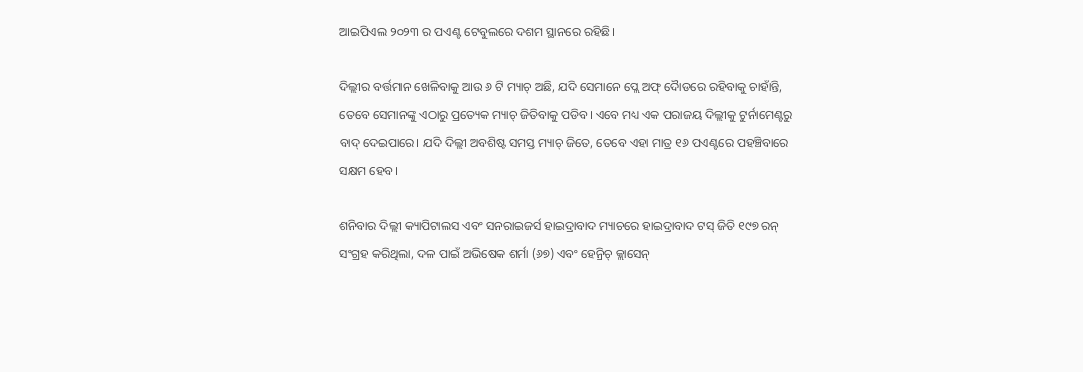ଆଇପିଏଲ ୨୦୨୩ ର ପଏଣ୍ଟ ଟେବୁଲରେ ଦଶମ ସ୍ଥାନରେ ରହିଛି।

ଦିଲ୍ଲୀର ବର୍ତ୍ତମାନ ଖେଳିବାକୁ ଆଉ ୬ ଟି ମ୍ୟାଚ୍ ଅଛି, ଯଦି ସେମାନେ ପ୍ଲେ ଅଫ୍ ଦୋୖଡରେ ରହିବାକୁ ଚାହାଁନ୍ତି, ତେବେ ସେମାନଙ୍କୁ ଏଠାରୁ ପ୍ରତ୍ୟେକ ମ୍ୟାଚ୍ ଜିତିବାକୁ ପଡିବ। ଏବେ ମଧ୍ୟ ଏକ ପରାଜୟ ଦିଲ୍ଲୀକୁ ଟୁର୍ନାମେଣ୍ଟରୁ ବାଦ୍ ଦେଇପାରେ। ଯଦି ଦିଲ୍ଲୀ ଅବଶିଷ୍ଟ ସମସ୍ତ ମ୍ୟାଚ୍ ଜିତେ, ତେବେ ଏହା ମାତ୍ର ୧୬ ପଏଣ୍ଟରେ ପହଞ୍ଚିବାରେ ସକ୍ଷମ ହେବ।

ଶନିବାର ଦିଲ୍ଲୀ କ୍ୟାପିଟାଲସ ଏବଂ ସନରାଇଜର୍ସ ହାଇଦ୍ରାବାଦ ମ୍ୟାଚରେ ହାଇଦ୍ରାବାଦ ଟସ୍ ଜିତି ୧୯୭ ରନ୍ ସଂଗ୍ରହ କରିଥିଲା, ଦଳ ପାଇଁ ଅଭିଷେକ ଶର୍ମା (୬୭) ଏବଂ ହେନ୍ରିଚ୍ କ୍ଲାସେନ୍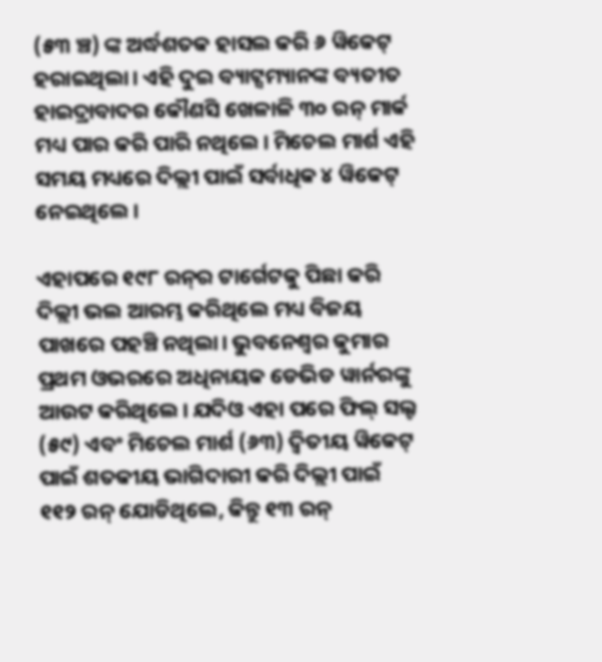(୫୩ ଞ୍ଚ) ଙ୍କ ଅର୍ଦ୍ଧଶତକ ହାସଲ କରି ୬ ୱିକେଟ୍ ହରାଇଥିଲା। ଏହି ଦୁଇ ବ୍ୟାଟ୍ସମ୍ୟାନଙ୍କ ବ୍ୟତୀତ ହାଇଦ୍ରାବାଦର କୌଣସି ଖେଳାଳି ୩୦ ରନ୍ ମାର୍କ ମଧ୍ୟ ପାର କରି ପାରି ନଥିଲେ। ମିଚେଲ ମାର୍ଶ ଏହି ସମୟ ମଧ୍ୟରେ ଦିଲ୍ଲୀ ପାଇଁ ସର୍ବାଧିକ ୪ ୱିକେଟ୍ ନେଇଥିଲେ।

ଏହାପରେ ୧୯୮ ରନ୍‌ର ଟାର୍ଗେଟକୁ ପିଛା କରି ଦିଲ୍ଲୀ ଭଲ ଆରମ୍ଭ କରିଥିଲେ ମଧ୍ୟ ବିଜୟ ପାଖରେ ପହଞ୍ଚି ନଥିଲା। ଭୁବନେଶ୍ୱର କୁମାର ପ୍ରଥମ ଓଭରରେ ଅଧିନାୟକ ଡେଭିଡ ୱାର୍ନରଙ୍କୁ ଆଉଟ କରିଥିଲେ। ଯଦିଓ ଏହା ପରେ ଫିଲ୍ ସଲ୍ଟ (୫୯) ଏବଂ ମିଚେଲ ମାର୍ଶ (୬୩) ଦ୍ୱିତୀୟ ୱିକେଟ୍ ପାଇଁ ଶତକୀୟ ଭାଗିଦାରୀ କରି ଦିଲ୍ଲୀ ପାଇଁ ୧୧୨ ରନ୍ ଯୋଡିଥିଲେ, କିନ୍ତୁ ୧୩ ରନ୍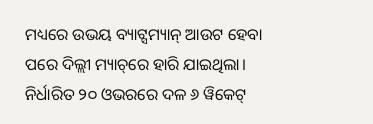ମଧ୍ୟରେ ଉଭୟ ବ୍ୟାଟ୍ସମ୍ୟାନ୍ ଆଉଟ ହେବା ପରେ ଦିଲ୍ଲୀ ମ୍ୟାଚ୍‌ରେ ହାରି ଯାଇଥିଲା। ନିର୍ଧାରିତ ୨୦ ଓଭରରେ ଦଳ ୬ ୱିକେଟ୍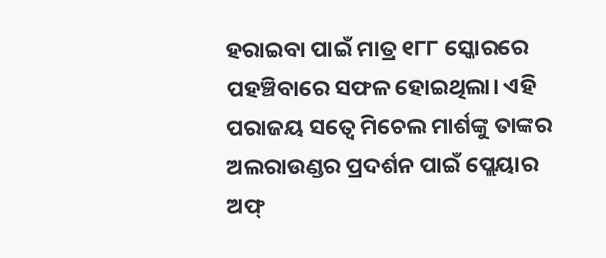ହରାଇବା ପାଇଁ ମାତ୍ର ୧୮୮ ସ୍କୋରରେ ପହଞ୍ଚିବାରେ ସଫଳ ହୋଇଥିଲା। ଏହି ପରାଜୟ ସତ୍ୱେ ମିଚେଲ ମାର୍ଶଙ୍କୁ ତାଙ୍କର ଅଲରାଉଣ୍ଡର ପ୍ରଦର୍ଶନ ପାଇଁ ପ୍ଲେୟାର ଅଫ୍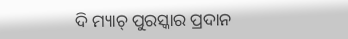ଦି ମ୍ୟାଚ୍ ପୁରସ୍କାର ପ୍ରଦାନ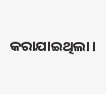କରାଯାଇଥିଲା।